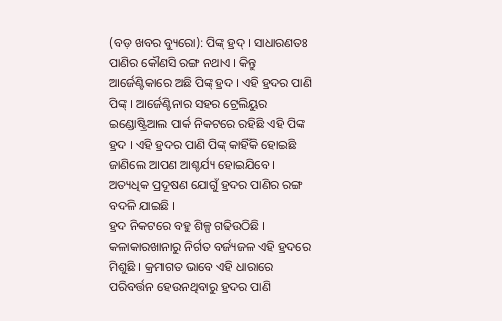(ବଡ଼ ଖବର ବ୍ୟୁରୋ): ପିଙ୍କ୍ ହ୍ରଦ୍ । ସାଧାରଣତଃ ପାଣିର କୌଣସି ରଙ୍ଗ ନଥାଏ । କିନ୍ତୁ ଆର୍ଜେଣ୍ଟିକାରେ ଅଛି ପିଙ୍କ୍ ହ୍ରଦ । ଏହି ହ୍ରଦର ପାଣି ପିଙ୍କ୍ । ଆର୍ଜେଣ୍ଟିନାର ସହର ଟ୍ରେଲିୟୁର ଇଣ୍ଡୋଷ୍ଟ୍ରିଆଲ ପାର୍କ ନିକଟରେ ରହିଛି ଏହି ପିଙ୍କ ହ୍ରଦ । ଏହି ହ୍ରଦର ପାଣି ପିଙ୍କ୍ କାହିଁକି ହୋଇଛି ଜାଣିଲେ ଆପଣ ଆଶ୍ଚର୍ଯ୍ୟ ହୋଇଯିବେ । ଅତ୍ୟଧିକ ପ୍ରଦୂଷଣ ଯୋଗୁଁ ହ୍ରଦର ପାଣିର ରଙ୍ଗ ବଦଳି ଯାଇଛି ।
ହ୍ରଦ ନିକଟରେ ବହୁ ଶିଳ୍ପ ଗଢିଉଠିଛି । କଳାକାରଖାନାରୁ ନିର୍ଗତ ବର୍ଜ୍ୟଜଳ ଏହି ହ୍ରଦରେ ମିଶୁଛି । କ୍ରମାଗତ ଭାବେ ଏହି ଧାରାରେ ପରିବର୍ତ୍ତନ ହେଉନଥିବାରୁ ହ୍ରଦର ପାଣି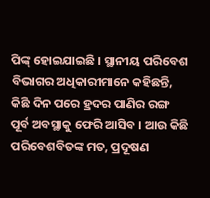ପିଙ୍କ୍ ହୋଇଯାଇଛି । ସ୍ଥାନୀୟ ପରିବେଶ ବିଭାଗର ଅଧିକାରୀମାନେ କହିଛନ୍ତି, କିଛି ଦିନ ପରେ ହ୍ରଦର ପାଣିର ରଙ୍ଗ ପୂର୍ବ ଅବସ୍ଥାକୁ ଫେରି ଆସିବ । ଆଉ କିଛି ପରିବେଶବିତଙ୍କ ମତ, ପ୍ରଦୂଷଣ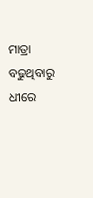ମାତ୍ରା ବଢୁଥିବାରୁ ଧୀରେ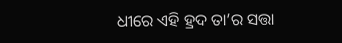ଧୀରେ ଏହି ହ୍ରଦ ତା’ର ସତ୍ତା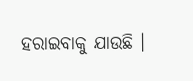ହରାଇବାକୁ ଯାଉଛି ।